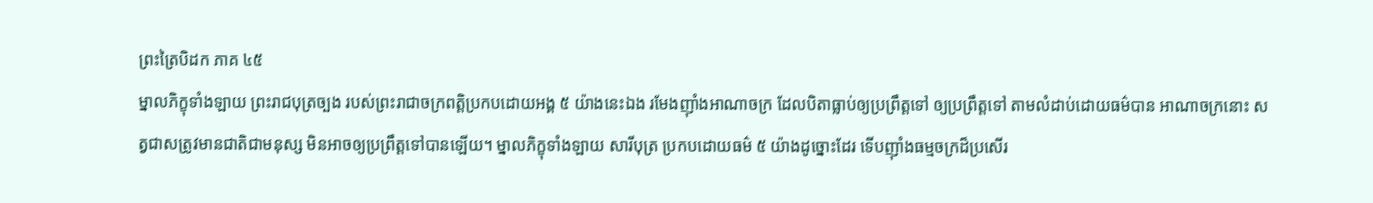ព្រះត្រៃបិដក ភាគ ៤៥
ម្នាលភិក្ខុទាំងឡាយ ព្រះរាជបុត្រច្បង របស់ព្រះរាជាចក្រពត្តិប្រកបដោយអង្គ ៥ យ៉ាងនេះឯង រមែងញ៉ាំងអាណាចក្រ ដែលបិតាធ្លាប់ឲ្យប្រព្រឹត្តទៅ ឲ្យប្រព្រឹត្តទៅ តាមលំដាប់ដោយធម៌បាន អាណាចក្រនោះ សត្វជាសត្រូវមានជាតិជាមនុស្ស មិនអាចឲ្យប្រព្រឹត្តទៅបានឡើយ។ ម្នាលភិក្ខុទាំងឡាយ សារីបុត្រ ប្រកបដោយធម៌ ៥ យ៉ាងដូច្នោះដែរ ទើបញ៉ាំងធម្មចក្រដ៏ប្រសើរ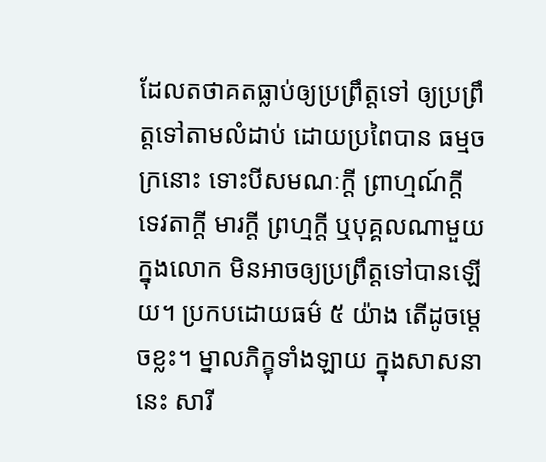ដែលតថាគតធ្លាប់ឲ្យប្រព្រឹត្តទៅ ឲ្យប្រព្រឹត្តទៅតាមលំដាប់ ដោយប្រពៃបាន ធម្មចក្រនោះ ទោះបីសមណៈក្តី ព្រាហ្មណ៍ក្តី ទេវតាក្តី មារក្តី ព្រហ្មក្តី ឬបុគ្គលណាមួយ ក្នុងលោក មិនអាចឲ្យប្រព្រឹត្តទៅបានឡើយ។ ប្រកបដោយធម៌ ៥ យ៉ាង តើដូចម្តេចខ្លះ។ ម្នាលភិក្ខុទាំងឡាយ ក្នុងសាសនានេះ សារី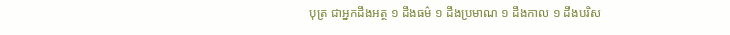បុត្រ ជាអ្នកដឹងអត្ថ ១ ដឹងធម៌ ១ ដឹងប្រមាណ ១ ដឹងកាល ១ ដឹងបរិស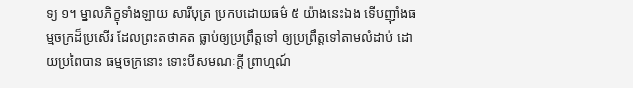ទ្យ ១។ ម្នាលភិក្ខុទាំងឡាយ សារីបុត្រ ប្រកបដោយធម៌ ៥ យ៉ាងនេះឯង ទើបញ៉ាំងធម្មចក្រដ៏ប្រសើរ ដែលព្រះតថាគត ធ្លាប់ឲ្យប្រព្រឹត្តទៅ ឲ្យប្រព្រឹត្តទៅតាមលំដាប់ ដោយប្រពៃបាន ធម្មចក្រនោះ ទោះបីសមណៈក្តី ព្រាហ្មណ៍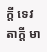ក្តី ទេវតាក្តី មា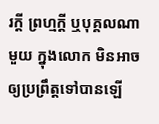រក្តី ព្រហ្មក្តី ឬបុគ្គលណាមួយ ក្នុងលោក មិនអាចឲ្យប្រព្រឹត្តទៅបានឡើ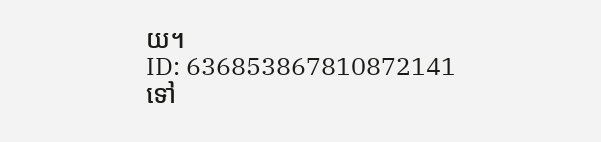យ។
ID: 636853867810872141
ទៅ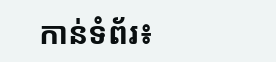កាន់ទំព័រ៖